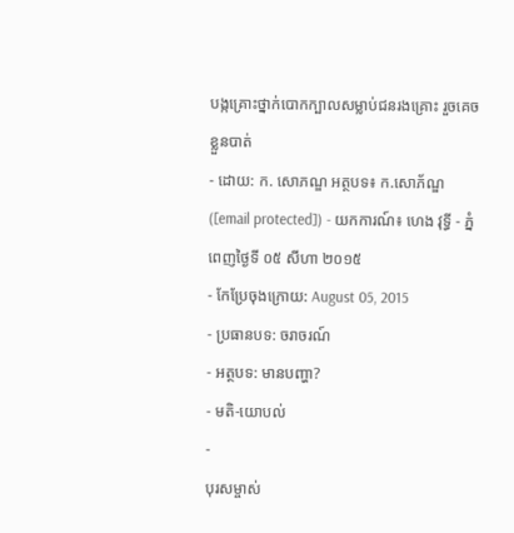បង្កគ្រោះថ្នាក់បោកក្បាលសម្លាប់ជនរងគ្រោះ រួចគេចខ្លួនបាត់
- ដោយ: ក. សោភណ្ឌ អត្ថបទ៖ ក.សោភ័ណ្ឌ ([email protected]) - យកការណ៍៖ ហេង វុទ្ធី - ភ្នំពេញថ្ងៃទី ០៥ សីហា ២០១៥
- កែប្រែចុងក្រោយ: August 05, 2015
- ប្រធានបទ: ចរាចរណ៍
- អត្ថបទ: មានបញ្ហា?
- មតិ-យោបល់
-
បុរសម្ចាស់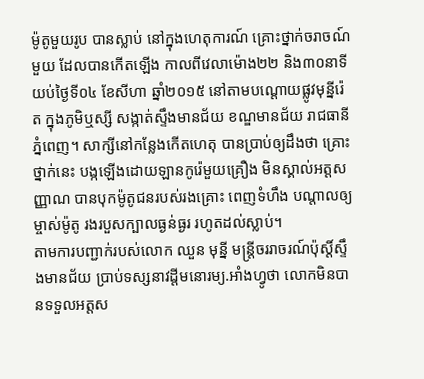ម៉ូតូមួយរូប បានស្លាប់ នៅក្នុងហេតុការណ៍ គ្រោះថ្នាក់ចរាចណ៍មួយ ដែលបានកើតឡើង កាលពីវេលាម៉ោង២២ និង៣០នាទី យប់ថ្ងៃទី០៤ ខែសីហា ឆ្នាំ២០១៥ នៅតាមបណ្តោយផ្លូវមុន្នីរ៉េត ក្នុងភូមិឬស្សី សង្កាត់ស្ទឹងមានជ័យ ខណ្ឌមានជ័យ រាជធានីភ្នំពេញ។ សាក្សីនៅកន្លែងកើតហេតុ បានប្រាប់ឲ្យដឹងថា គ្រោះថ្នាក់នេះ បង្កឡើងដោយឡានកូរ៉េមួយគ្រឿង មិនស្គាល់អត្តសញ្ញាណ បានបុកម៉ូតូជនរបស់រងគ្រោះ ពេញទំហឹង បណ្តាលឲ្យម្ចាស់ម៉ូតូ រងរបួសក្បាលធ្ងន់ធ្ងរ រហូតដល់ស្លាប់។
តាមការបញ្ជាក់របស់លោក ឈួន មុន្នី មន្រ្តីចររាចរណ៍ប៉ុស្តិ៍ស្ទឹងមានជ័យ ប្រាប់ទស្សនាវដ្តីមនោរម្យ.អាំងហ្វូថា លោកមិនបានទទួលអត្តស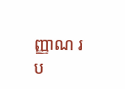ញ្ញាណ រប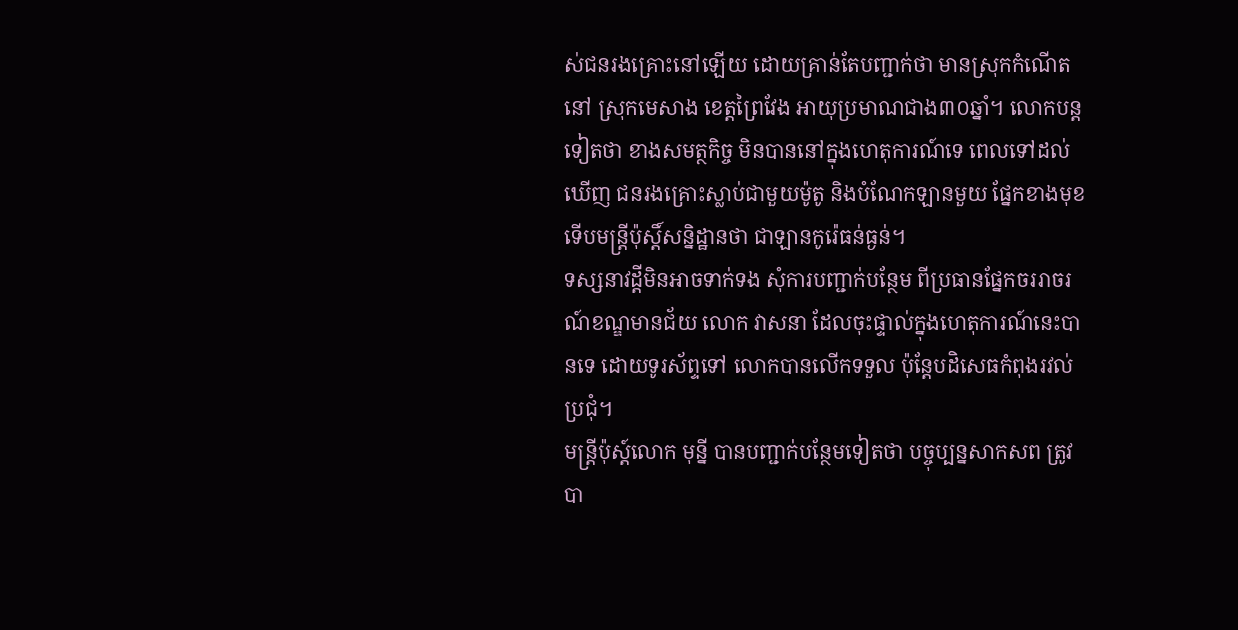ស់ជនរងគ្រោះនៅឡើយ ដោយគ្រាន់តែបញ្ជាក់ថា មានស្រុកកំណើតនៅ ស្រុកមេសាង ខេត្តព្រៃវែង អាយុប្រមាណជាង៣០ឆ្នាំ។ លោកបន្តទៀតថា ខាងសមត្ថកិច្ច មិនបាននៅក្នុងហេតុការណ៍ទេ ពេលទៅដល់ឃើញ ជនរងគ្រោះស្លាប់ជាមួយម៉ូតូ និងបំណែកឡានមួយ ផ្នែកខាងមុខ ទើបមន្រ្តីប៉ុស្តិ៍សន្និដ្ឋានថា ជាឡានកូរ៉េធន់ធ្ងន់។
ទស្សនាវដ្តីមិនអាចទាក់ទង សុំការបញ្ជាក់បន្ថែម ពីប្រធានផ្នែកចររាចរណ៍ខណ្ឌមានជ័យ លោក វាសនា ដែលចុះផ្ទាល់ក្នុងហេតុការណ៍នេះបានទេ ដោយទូរស័ព្ទទៅ លោកបានលើកទទួល ប៉ុន្ដែបដិសេធកំពុងរវល់ប្រជុំ។
មន្រ្តីប៉ុស្ដ៍លោក មុន្នី បានបញ្ជាក់បន្ថែមទៀតថា បច្ចុប្បន្នសាកសព ត្រូវបា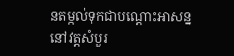នតម្កល់ទុកជាបណ្តោះអាសន្ន នៅវត្តសំបួរ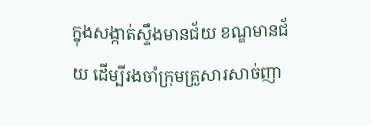ក្នុងសង្កាត់ស្ទឹងមានជ័យ ខណ្ឌមានជ័យ ដើម្បីរងចាំក្រុមគ្រួសារសាច់ញា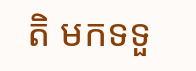តិ មកទទួ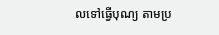លទៅធ្វើបុណ្យ តាមប្រ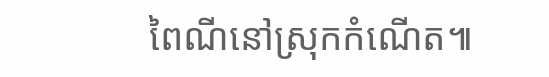ពៃណីនៅស្រុកកំណើត៕